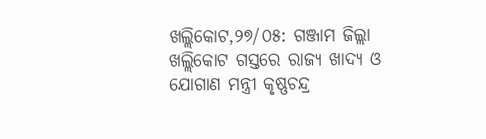ଖଲ୍ଲିକୋଟ,୨୭/୦୫: ଗଞ୍ଜାମ ଜିଲ୍ଲା ଖଲ୍ଲିକୋଟ ଗସ୍ତରେ ରାଜ୍ୟ ଖାଦ୍ୟ ଓ ଯୋଗାଣ ମନ୍ତ୍ରୀ କୃଷ୍ଣଚନ୍ଦ୍ର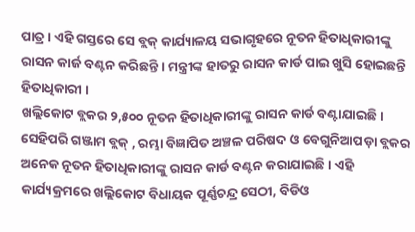ପାତ୍ର । ଏହି ଗସ୍ତରେ ସେ ବ୍ଲକ୍ କାର୍ଯ୍ୟାଳୟ ସଭାଗୃହରେ ନୂତନ ହିତାଧିକାରୀଙ୍କୁ ରାସନ କାର୍ଜ ବଣ୍ଟନ କରିଛନ୍ତି । ମନ୍ତ୍ରୀଙ୍କ ହାତରୁ ରାସନ କାର୍ଡ ପାଇ ଖୁସି ହୋଇଛନ୍ତି ହିତାଧିକାରୀ ।
ଖଲ୍ଲିକୋଟ ବ୍ଲକର ୨,୫୦୦ ନୂତନ ହିତାଧିକାରୀଙ୍କୁ ରାସନ କାର୍ଡ ବଣ୍ଟାଯାଇଛି । ସେହିପରି ଗଞ୍ଜାମ ବ୍ଲକ୍ , ରମ୍ଭା ବିଜ୍ଞାପିତ ଅଞ୍ଚଳ ପରିଷଦ ଓ ବେଗୁନିଆପଡ଼ା ବ୍ଲକର ଅନେକ ନୂତନ ହିତାଧିକାରୀଙ୍କୁ ରାସନ କାର୍ଡ ବଣ୍ଟନ କରାଯାଇଛି । ଏହି କାର୍ଯ୍ୟକ୍ରମରେ ଖଲ୍ଲିକୋଟ ବିଧାୟକ ପୂର୍ଣ୍ଣଚନ୍ଦ୍ର ସେଠୀ, ବିଡିଓ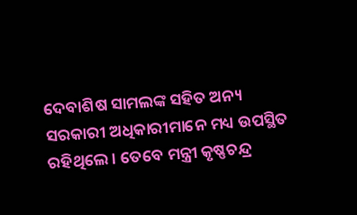ଦେବାଶିଷ ସାମଲଙ୍କ ସହିତ ଅନ୍ୟ ସରକାରୀ ଅଧିକାରୀମାନେ ମଧ୍ୟ ଉପସ୍ଥିତ ରହିଥିଲେ । ତେବେ ମନ୍ତ୍ରୀ କୃଷ୍ଣଚନ୍ଦ୍ର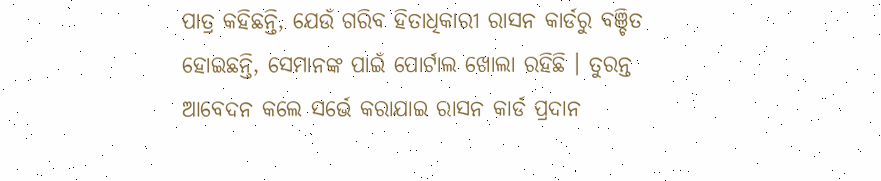ପାତ୍ର କହିଛନ୍ତି, ଯେଉଁ ଗରିବ ହିତାଧିକାରୀ ରାସନ କାର୍ଡରୁ ବଞ୍ଚିତ ହୋଇଛନ୍ତି, ସେମାନଙ୍କ ପାଇଁ ପୋର୍ଟାଲ ଖୋଲା ରହିଛି । ତୁରନ୍ତ ଆବେଦନ କଲେ ସର୍ଭେ କରାଯାଇ ରାସନ କାର୍ଡ ପ୍ରଦାନ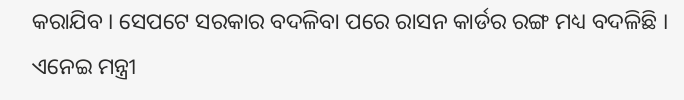କରାଯିବ । ସେପଟେ ସରକାର ବଦଳିବା ପରେ ରାସନ କାର୍ଡର ରଙ୍ଗ ମଧ୍ୟ ବଦଳିଛି । ଏନେଇ ମନ୍ତ୍ରୀ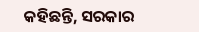କହିଛନ୍ତି, ସରକାର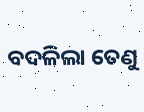ବଦଳିଲା ତେଣୁ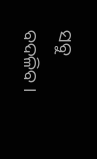ସବୁ ବଦଳିବ ।